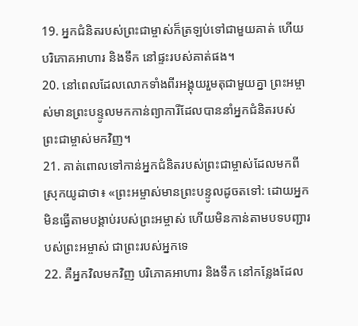19. អ្នកជំនិតរបស់ព្រះជាម្ចាស់ក៏ត្រឡប់ទៅជាមួយគាត់ ហើយបរិភោគអាហារ និងទឹក នៅផ្ទះរបស់គាត់ផង។
20. នៅពេលដែលលោកទាំងពីរអង្គុយរួមតុជាមួយគ្នា ព្រះអម្ចាស់មានព្រះបន្ទូលមកកាន់ព្យាការីដែលបាននាំអ្នកជំនិតរបស់ព្រះជាម្ចាស់មកវិញ។
21. គាត់ពោលទៅកាន់អ្នកជំនិតរបស់ព្រះជាម្ចាស់ដែលមកពីស្រុកយូដាថា៖ «ព្រះអម្ចាស់មានព្រះបន្ទូលដូចតទៅ: ដោយអ្នកមិនធ្វើតាមបង្គាប់របស់ព្រះអម្ចាស់ ហើយមិនកាន់តាមបទបញ្ជារបស់ព្រះអម្ចាស់ ជាព្រះរបស់អ្នកទេ
22. គឺអ្នកវិលមកវិញ បរិភោគអាហារ និងទឹក នៅកន្លែងដែល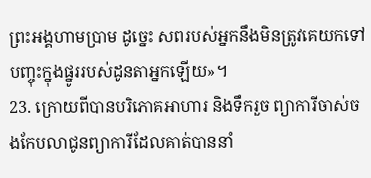ព្រះអង្គហាមប្រាម ដូច្នេះ សពរបស់អ្នកនឹងមិនត្រូវគេយកទៅបញ្ចុះក្នុងផ្នូររបស់ដូនតាអ្នកឡើយ»។
23. ក្រោយពីបានបរិភោគអាហារ និងទឹករួច ព្យាការីចាស់ចងកែបលាជូនព្យាការីដែលគាត់បាននាំ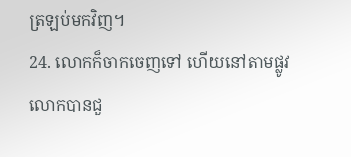ត្រឡប់មកវិញ។
24. លោកក៏ចាកចេញទៅ ហើយនៅតាមផ្លូវ លោកបានជួ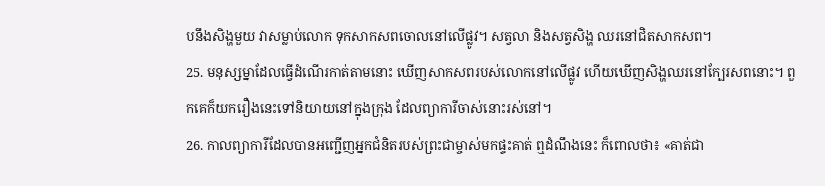បនឹងសិង្ហមួយ វាសម្លាប់លោក ទុកសាកសពចោលនៅលើផ្លូវ។ សត្វលា និងសត្វសិង្ហ ឈរនៅជិតសាកសព។
25. មនុស្សម្នាដែលធ្វើដំណើរកាត់តាមនោះ ឃើញសាកសពរបស់លោកនៅលើផ្លូវ ហើយឃើញសិង្ហឈរនៅក្បែរសពនោះ។ ពួកគេក៏យករឿងនេះទៅនិយាយនៅក្នុងក្រុង ដែលព្យាការីចាស់នោះរស់នៅ។
26. កាលព្យាការីដែលបានអញ្ជើញអ្នកជំនិតរបស់ព្រះជាម្ចាស់មកផ្ទះគាត់ ឮដំណឹងនេះ ក៏ពោលថា៖ «គាត់ជា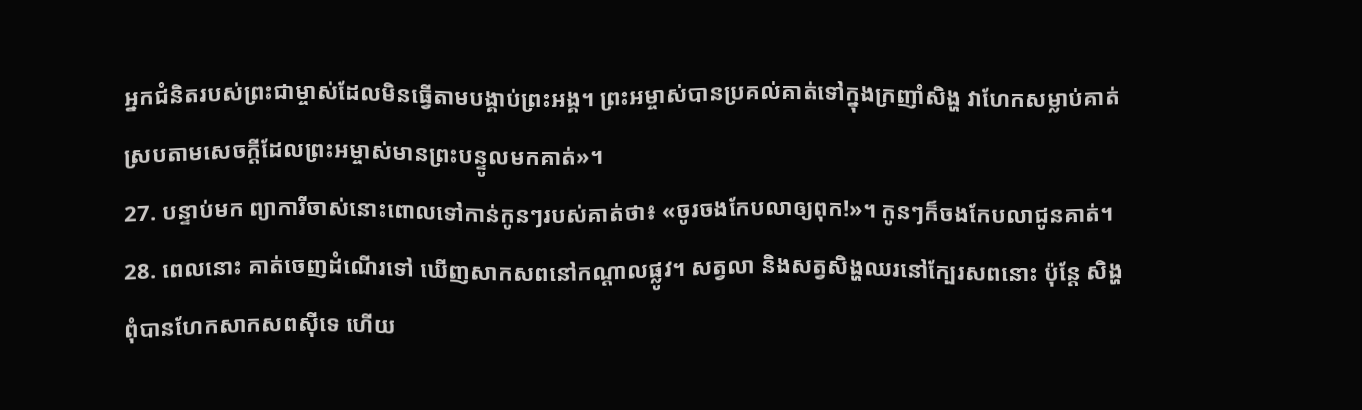អ្នកជំនិតរបស់ព្រះជាម្ចាស់ដែលមិនធ្វើតាមបង្គាប់ព្រះអង្គ។ ព្រះអម្ចាស់បានប្រគល់គាត់ទៅក្នុងក្រញាំសិង្ហ វាហែកសម្លាប់គាត់ ស្របតាមសេចក្ដីដែលព្រះអម្ចាស់មានព្រះបន្ទូលមកគាត់»។
27. បន្ទាប់មក ព្យាការីចាស់នោះពោលទៅកាន់កូនៗរបស់គាត់ថា៖ «ចូរចងកែបលាឲ្យពុក!»។ កូនៗក៏ចងកែបលាជូនគាត់។
28. ពេលនោះ គាត់ចេញដំណើរទៅ ឃើញសាកសពនៅកណ្ដាលផ្លូវ។ សត្វលា និងសត្វសិង្ហឈរនៅក្បែរសពនោះ ប៉ុន្តែ សិង្ហពុំបានហែកសាកសពស៊ីទេ ហើយ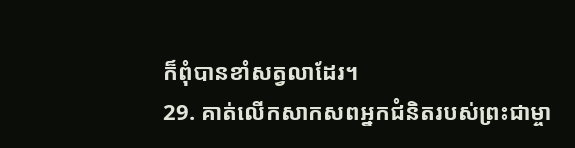ក៏ពុំបានខាំសត្វលាដែរ។
29. គាត់លើកសាកសពអ្នកជំនិតរបស់ព្រះជាម្ចា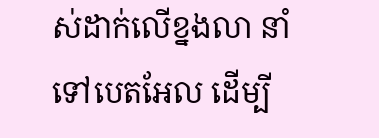ស់ដាក់លើខ្នងលា នាំទៅបេតអែល ដើម្បី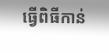ធ្វើពិធីកាន់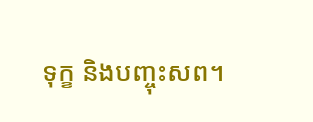ទុក្ខ និងបញ្ចុះសព។